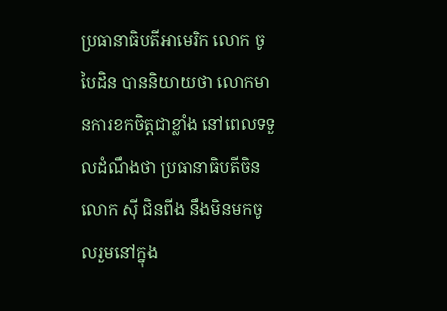ប្រធានាធិបតីអាមេរិក លោក ចូ បៃដិន បាននិយាយថា លោកមានការខកចិត្តជាខ្លាំង នៅពេលទទួលដំណឹងថា ប្រធានាធិបតីចិន លោក ស៊ី ជិនពីង នឹងមិនមកចូលរួមនៅក្នុង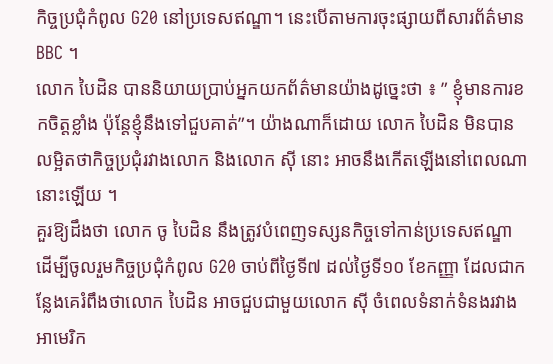កិច្ចប្រជុំកំពូល G20 នៅប្រទេសឥណ្ឌា។ នេះបើតាមការចុះផ្សាយពីសារព័ត៌មាន BBC ។
លោក បៃដិន បាននិយាយប្រាប់អ្នកយកព័ត៌មានយ៉ាងដូច្នេះថា ៖ ” ខ្ញុំមានការខកចិត្តខ្លាំង ប៉ុន្តែខ្ញុំនឹងទៅជួបគាត់”។ យ៉ាងណាក៏ដោយ លោក បៃដិន មិនបានលម្អិតថាកិច្ចប្រជុំរវាងលោក និងលោក ស៊ី នោះ អាចនឹងកើតឡើងនៅពេលណានោះឡើយ ។
គួរឱ្យដឹងថា លោក ចូ បៃដិន នឹងត្រូវបំពេញទស្សនកិច្ចទៅកាន់ប្រទេសឥណ្ឌា ដើម្បីចូលរួមកិច្ចប្រជុំកំពូល G20 ចាប់ពីថ្ងៃទី៧ ដល់ថ្ងៃទី១០ ខែកញ្ញា ដែលជាកន្លែងគេរំពឹងថាលោក បៃដិន អាចជួបជាមួយលោក ស៊ី ចំពេលទំនាក់ទំនងរវាងអាមេរិក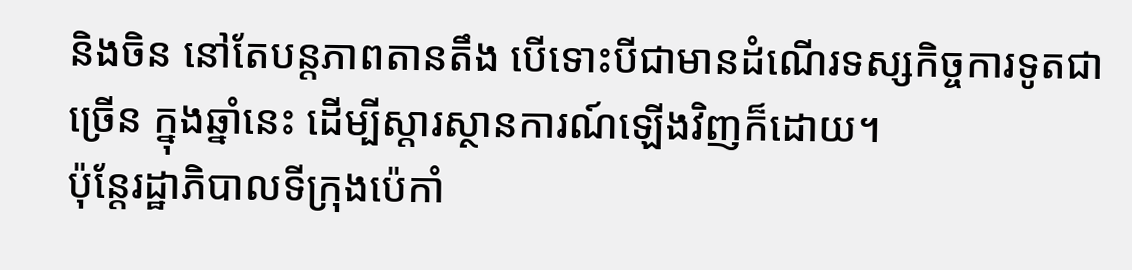និងចិន នៅតែបន្តភាពតានតឹង បើទោះបីជាមានដំណើរទស្សកិច្ចការទូតជាច្រើន ក្នុងឆ្នាំនេះ ដើម្បីស្តារស្ថានការណ៍ឡើងវិញក៏ដោយ។
ប៉ុន្តែរដ្ឋាភិបាលទីក្រុងប៉េកាំ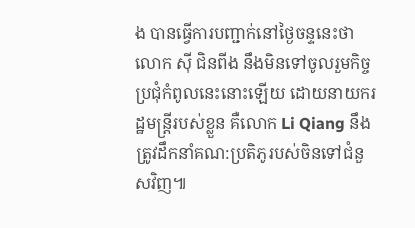ង បានធ្វើការបញ្ជាក់នៅថ្ងៃចន្ទនេះថា លោក ស៊ី ជិនពីង នឹងមិនទៅចូលរួមកិច្ចប្រជុំកំពូលនេះនោះឡើយ ដោយនាយករដ្ឋមន្ត្រីរបស់ខ្លួន គឺលោក Li Qiang នឹងត្រូវដឹកនាំគណ:ប្រតិភូរបស់ចិនទៅជំនួសវិញ៕